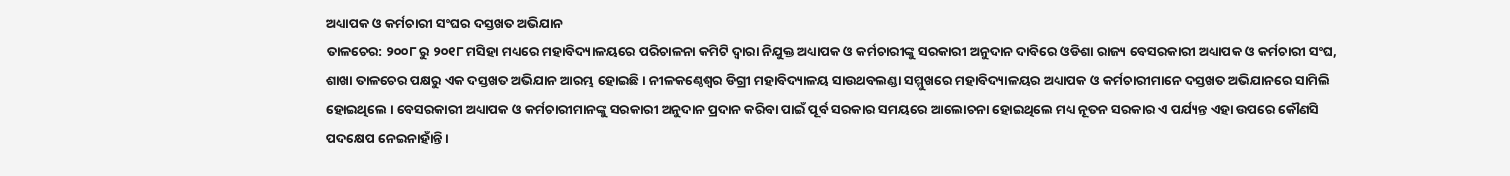ଅଧ୍ୟାପକ ଓ କର୍ମଚାରୀ ସଂଘର ଦସ୍ତଖତ ଅଭିଯାନ
ତାଳଚେର: ୨୦୦୮ ରୁ ୨୦୧୮ ମସିହା ମଧ୍ୟରେ ମହାବିଦ୍ୟାଳୟରେ ପରିଚାଳନା କମିଟି ଦ୍ୱାରା ନିଯୁକ୍ତ ଅଧ୍ୟାପକ ଓ କର୍ମଚାରୀଙ୍କୁ ସରକାରୀ ଅନୁଦାନ ଦାବିରେ ଓଡିଶା ରାଜ୍ୟ ବେସରକାରୀ ଅଧ୍ୟାପକ ଓ କର୍ମଚାରୀ ସଂଘ, ଶାଖା ତାଳଚେର ପକ୍ଷରୁ ଏକ ଦସ୍ତଖତ ଅଭିଯାନ ଆରମ୍ଭ ହୋଇଛି । ନୀଳକଣ୍ଠେଶ୍ୱର ଡିଗ୍ରୀ ମହାବିଦ୍ୟାଳୟ ସାଉଥବଲଣ୍ଡା ସମ୍ମୁଖରେ ମହାବିଦ୍ୟାଳୟର ଅଧ୍ୟାପକ ଓ କର୍ମଚାରୀମାନେ ଦସ୍ତଖତ ଅଭିଯାନରେ ସାମିଲି ହୋଇଥିଲେ । ବେସରକାରୀ ଅଧ୍ୟାପକ ଓ କର୍ମଚାରୀମାନଙ୍କୁ ସରକାରୀ ଅନୁଦାନ ପ୍ରଦାନ କରିବା ପାଇଁ ପୂର୍ବ ସରକାର ସମୟରେ ଆଲୋଚନା ହୋଇଥିଲେ ମଧ୍ୟ ନୂତନ ସରକାର ଏ ପର୍ଯ୍ୟନ୍ତ ଏହା ଉପରେ କୌଣସି ପଦକ୍ଷେପ ନେଇନାହାଁନ୍ତି ।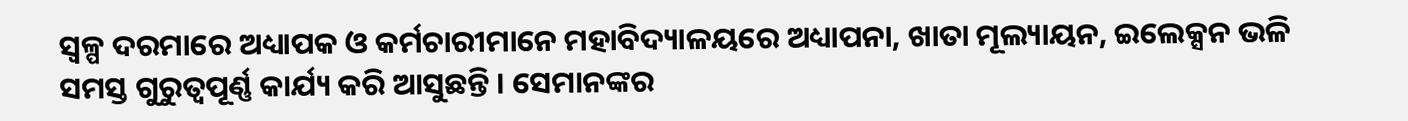ସ୍ୱଳ୍ପ ଦରମାରେ ଅଧ୍ୟାପକ ଓ କର୍ମଚାରୀମାନେ ମହାବିଦ୍ୟାଳୟରେ ଅଧ୍ୟାପନା, ଖାତା ମୂଲ୍ୟାୟନ, ଇଲେକ୍ସନ ଭଳି ସମସ୍ତ ଗୁରୁତ୍ୱପୂର୍ଣ୍ଣ କାର୍ଯ୍ୟ କରି ଆସୁଛନ୍ତି । ସେମାନଙ୍କର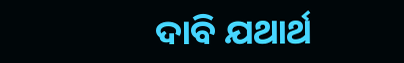ଦାବି ଯଥାର୍ଥ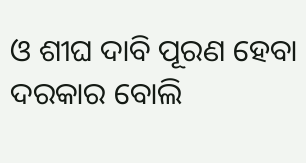ଓ ଶୀଘ ଦାବି ପୂରଣ ହେବା ଦରକାର ବୋଲି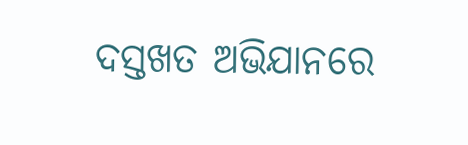ଦସ୍ତଖତ ଅଭିଯାନରେ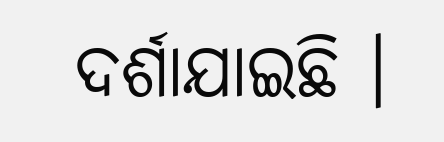ଦର୍ଶାଯାଇଛି ।